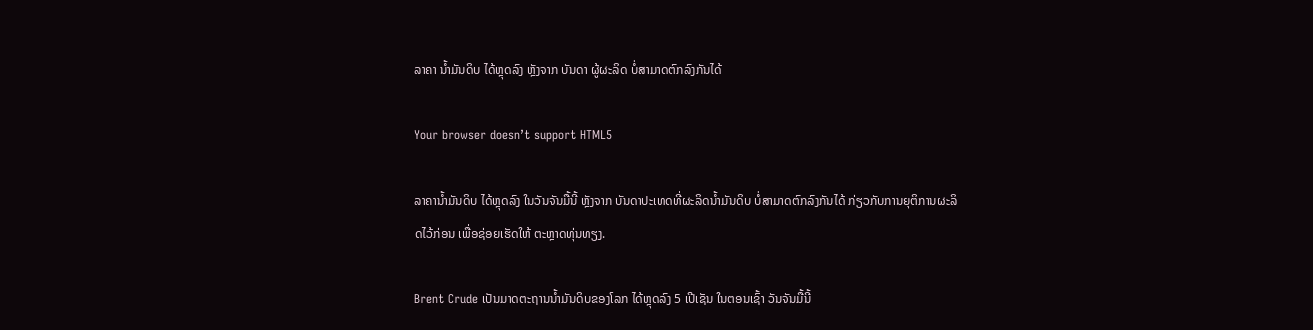ລາຄາ ນ້ຳມັນດິບ ໄດ້ຫຼຸດລົງ ຫຼັງຈາກ ບັນດາ ຜູ້ຜະລິດ ບໍ່ສາມາດຕົກລົງກັນໄດ້

Your browser doesn’t support HTML5

ລາຄານ້ຳມັນດິບ ໄດ້ຫຼຸດລົງ ໃນວັນຈັນມື້ນີ້ ຫຼັງຈາກ ບັນດາປະເທດທີ່ຜະລິດນ້ຳມັນດິບ ບໍ່ສາມາດຕົກລົງກັນໄດ້ ກ່ຽວກັບການຍຸຕິການຜະລິດໄວ້ກ່ອນ ເພື່ອຊ່ອຍເຮັດໃຫ້ ຕະຫຼາດທຸ່ນທຽງ.

Brent Crude ເປັນມາດຕະຖານນ້ຳມັນດິບຂອງໂລກ ໄດ້ຫຼຸດລົງ 5 ເປີເຊັນ ໃນຕອນເຊົ້າ ວັນຈັນມື້ນີ້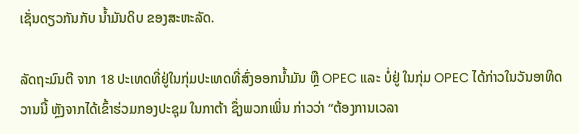ເຊັ່ນດຽວກັນກັບ ນ້ຳມັນດິບ ຂອງສະຫະລັດ.

ລັດຖະມົນຕີ ຈາກ 18 ປະເທດທີ່ຢູ່ໃນກຸ່ມປະເທດທີ່ສົ່ງອອກນ້ຳມັນ ຫຼື OPEC ແລະ ບໍ່ຢູ່ ໃນກຸ່ມ OPEC ໄດ້ກ່າວໃນວັນອາທິດວານນີ້ ຫຼັງຈາກໄດ້ເຂົ້າຮ່ວມກອງປະຊຸມ ໃນກາຕ້າ ຊຶ່ງພວກເພິ່ນ ກ່າວວ່າ “ຕ້ອງການເວລາ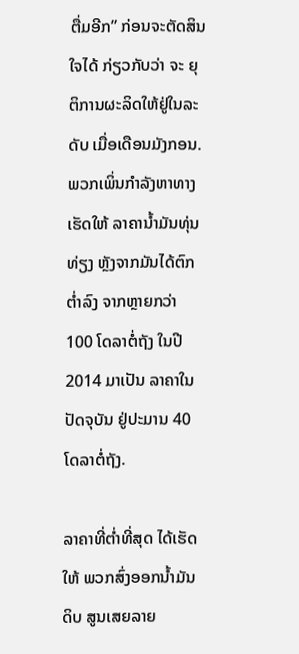ຕື່ມອີກ” ກ່ອນຈະຕັດສິນໃຈໄດ້ ກ່ຽວກັບວ່າ ຈະ ຍຸຕິການຜະລິດໃຫ້ຢູ່ໃນລະດັບ ເມື່ອເດືອນມັງກອນ. ພວກເພິ່ນກຳລັງຫາທາງ ເຮັດໃຫ້ ລາຄານ້ຳມັນທຸ່ນທ່ຽງ ຫຼັງຈາກມັນໄດ້ຕົກຕ່ຳລົງ ຈາກຫຼາຍກວ່າ 100 ໂດລາຕໍ່ຖັງ ໃນປີ 2014 ມາເປັນ ລາຄາໃນປັດຈຸບັນ ຢູ່ປະມານ 40 ໂດລາຕໍ່ຖັງ.

ລາຄາທີ່ຕ່ຳທີ່ສຸດ ໄດ້ເຮັດໃຫ້ ພວກສົ່ງອອກນ້ຳມັນດິບ ສູນເສຍລາຍ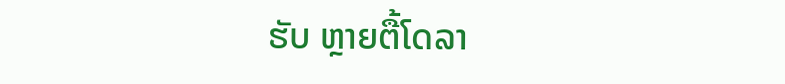ຮັບ ຫຼາຍຕື້ໂດລາ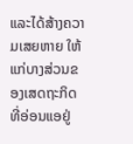ແລະໄດ້ສ້າງຄວາມເສຍຫາຍ ໃຫ້ແກ່ບາງສ່ວນຂອງເສດຖະກິດ ທີ່ອ່ອນແອຢູ່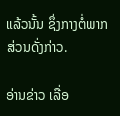ແລ້ວນັ້ນ ຊຶ່ງກາງຕໍ່ພາກສ່ວນດັ່ງກ່າວ.

ອ່ານຂ່າວ ເລື່ອ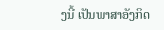ງນີ້ ເປັນພາສາອັງກິດ